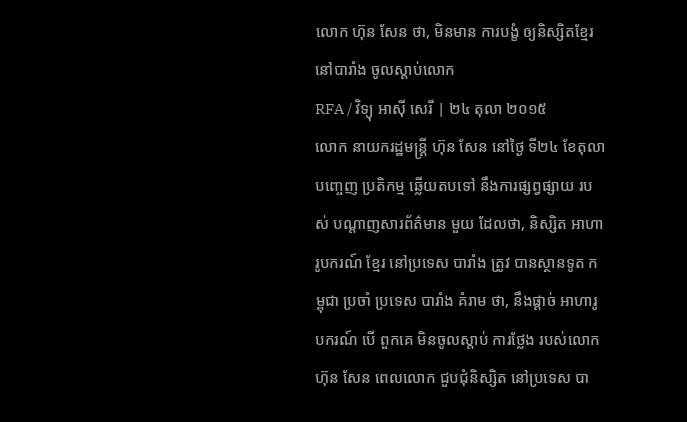លោក ហ៊ុន សែន ថា, មិនមាន ការបង្ខំ ឲ្យនិស្សិតខ្មែរ នៅបារាំង ចូលស្ដាប់លោក
RFA / វិទ្យុ អាស៊ី សេរី | ២៤ តុលា ២០១៥
លោក នាយករដ្ឋមន្ត្រី ហ៊ុន សែន នៅថ្ងៃ ទី២៤ ខែតុលា បញ្ចេញ ប្រតិកម្ម ឆ្លើយតបទៅ នឹងការផ្សព្វផ្សាយ របស់ បណ្ដាញសារព័ត៌មាន មួយ ដែលថា, និស្សិត អាហារូបករណ៍ ខ្មែរ នៅប្រទេស បារាំង ត្រូវ បានស្ថានទូត កម្ពុជា ប្រចាំ ប្រទេស បារាំង គំរាម ថា, នឹងផ្ដាច់ អាហារូបករណ៍ បើ ពួកគេ មិនចូលស្ដាប់ ការថ្លែង របស់លោក ហ៊ុន សែន ពេលលោក ជួបជុំនិស្សិត នៅប្រទេស បា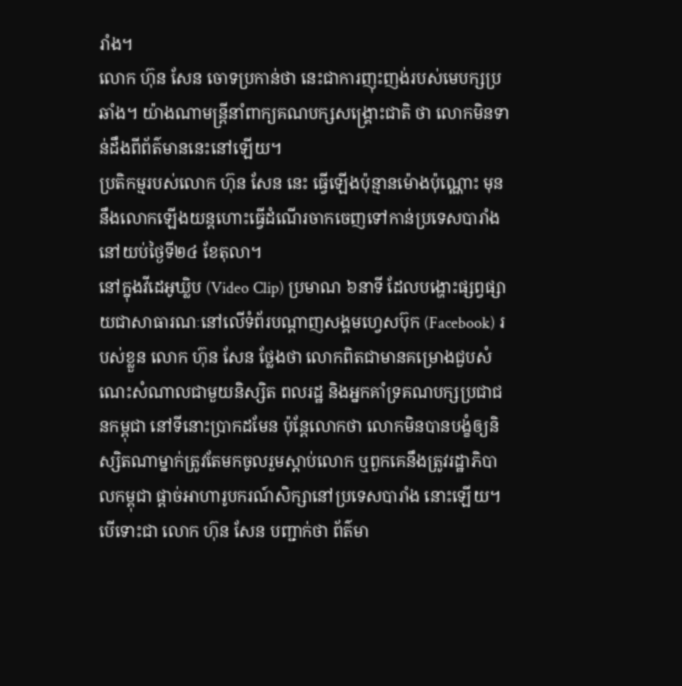រាំង។
លោក ហ៊ុន សែន ចោទប្រកាន់ថា នេះជាការញុះញង់របស់មេបក្សប្រឆាំង។ យ៉ាងណាមន្ត្រីនាំពាក្យគណបក្សសង្គ្រោះជាតិ ថា លោកមិនទាន់ដឹងពីព័ត៌មាននេះនៅឡើយ។
ប្រតិកម្មរបស់លោក ហ៊ុន សែន នេះ ធ្វើឡើងប៉ុន្មានម៉ោងប៉ុណ្ណោះ មុននឹងលោកឡើងយន្តហោះធ្វើដំណើរចាកចេញទៅកាន់ប្រទេសបារាំង នៅយប់ថ្ងៃទី២៤ ខែតុលា។
នៅក្នុងវីដេអូឃ្លិប (Video Clip) ប្រមាណ ៦នាទី ដែលបង្ហោះផ្សព្វផ្សាយជាសាធារណៈនៅលើទំព័របណ្ដាញសង្គមហ្វេសប៊ុក (Facebook) របស់ខ្លួន លោក ហ៊ុន សែន ថ្លែងថា លោកពិតជាមានគម្រោងជួបសំណេះសំណាលជាមួយនិស្សិត ពលរដ្ឋ និងអ្នកគាំទ្រគណបក្សប្រជាជនកម្ពុជា នៅទីនោះប្រាកដមែន ប៉ុន្តែលោកថា លោកមិនបានបង្ខំឲ្យនិស្សិតណាម្នាក់ត្រូវតែមកចូលរួមស្ដាប់លោក ឬពួកគេនឹងត្រូវរដ្ឋាភិបាលកម្ពុជា ផ្ដាច់អាហារូបករណ៍សិក្សានៅប្រទេសបារាំង នោះឡើយ។
បើទោះជា លោក ហ៊ុន សែន បញ្ជាក់ថា ព័ត៌មា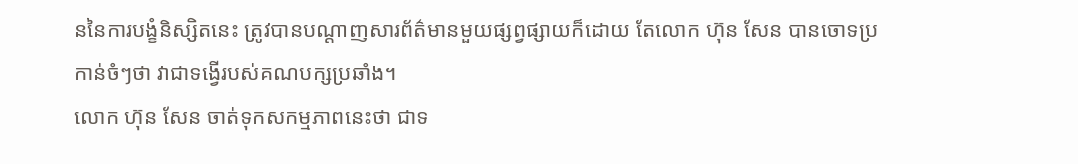ននៃការបង្ខំនិស្សិតនេះ ត្រូវបានបណ្ដាញសារព័ត៌មានមួយផ្សព្វផ្សាយក៏ដោយ តែលោក ហ៊ុន សែន បានចោទប្រកាន់ចំៗថា វាជាទង្វើរបស់គណបក្សប្រឆាំង។
លោក ហ៊ុន សែន ចាត់ទុកសកម្មភាពនេះថា ជាទ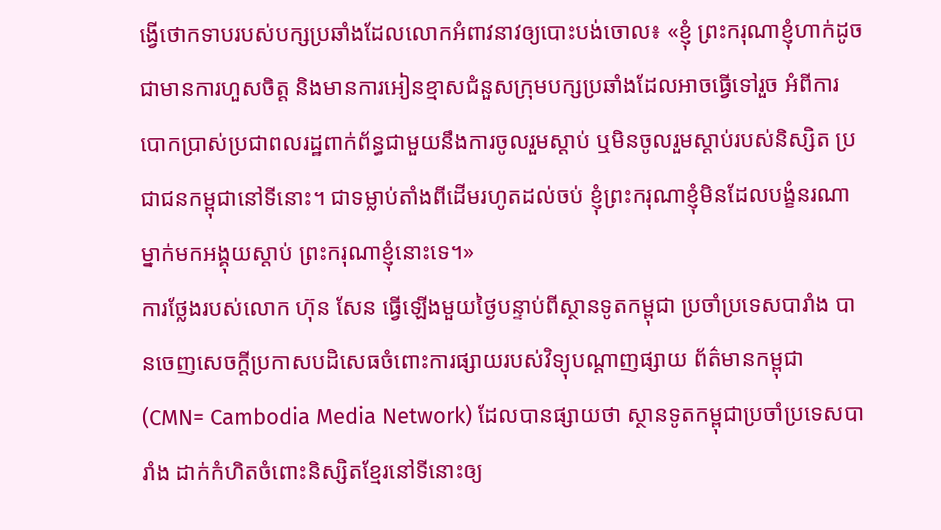ង្វើថោកទាបរបស់បក្សប្រឆាំងដែលលោកអំពាវនាវឲ្យបោះបង់ចោល៖ «ខ្ញុំ ព្រះករុណាខ្ញុំហាក់ដូចជាមានការហួសចិត្ត និងមានការអៀនខ្មាសជំនួសក្រុមបក្សប្រឆាំងដែលអាចធ្វើទៅរួច អំពីការបោកប្រាស់ប្រជាពលរដ្ឋពាក់ព័ន្ធជាមួយនឹងការចូលរួមស្ដាប់ ឬមិនចូលរួមស្ដាប់របស់និស្សិត ប្រជាជនកម្ពុជានៅទីនោះ។ ជាទម្លាប់តាំងពីដើមរហូតដល់ចប់ ខ្ញុំព្រះករុណាខ្ញុំមិនដែលបង្ខំនរណាម្នាក់មកអង្គុយស្ដាប់ ព្រះករុណាខ្ញុំនោះទេ។»
ការថ្លែងរបស់លោក ហ៊ុន សែន ធ្វើឡើងមួយថ្ងៃបន្ទាប់ពីស្ថានទូតកម្ពុជា ប្រចាំប្រទេសបារាំង បានចេញសេចក្ដីប្រកាសបដិសេធចំពោះការផ្សាយរបស់វិទ្យុបណ្ដាញផ្សាយ ព័ត៌មានកម្ពុជា (CMN= Cambodia Media Network) ដែលបានផ្សាយថា ស្ថានទូតកម្ពុជាប្រចាំប្រទេសបារាំង ដាក់កំហិតចំពោះនិស្សិតខ្មែរនៅទីនោះឲ្យ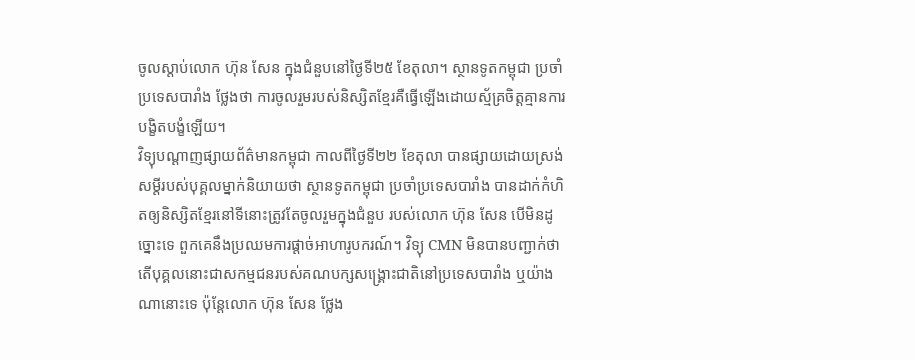ចូលស្តាប់លោក ហ៊ុន សែន ក្នុងជំនួបនៅថ្ងៃទី២៥ ខែតុលា។ ស្ថានទូតកម្ពុជា ប្រចាំប្រទេសបារាំង ថ្លែងថា ការចូលរួមរបស់និស្សិតខ្មែរគឺធ្វើឡើងដោយស្ម័គ្រចិត្តគ្មានការ បង្ខិតបង្ខំឡើយ។
វិទ្យុបណ្ដាញផ្សាយព័ត៌មានកម្ពុជា កាលពីថ្ងៃទី២២ ខែតុលា បានផ្សាយដោយស្រង់សម្ដីរបស់បុគ្គលម្នាក់និយាយថា ស្ថានទូតកម្ពុជា ប្រចាំប្រទេសបារាំង បានដាក់កំហិតឲ្យនិស្សិតខ្មែរនៅទីនោះត្រូវតែចូលរួមក្នុងជំនួប របស់លោក ហ៊ុន សែន បើមិនដូច្នោះទេ ពួកគេនឹងប្រឈមការផ្ដាច់អាហារូបករណ៍។ វិទ្យុ CMN មិនបានបញ្ជាក់ថា តើបុគ្គលនោះជាសកម្មជនរបស់គណបក្សសង្គ្រោះជាតិនៅប្រទេសបារាំង ឬយ៉ាងណានោះទេ ប៉ុន្តែលោក ហ៊ុន សែន ថ្លែង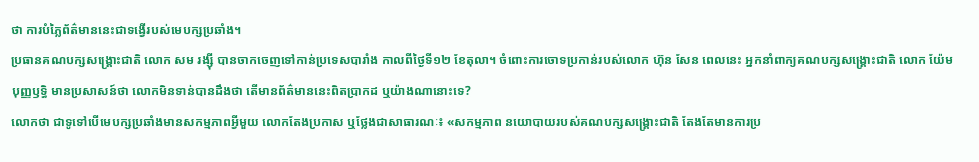ថា ការបំភ្លៃព័ត៌មាននេះជាទង្វើរបស់មេបក្សប្រឆាំង។
ប្រធានគណបក្សសង្គ្រោះជាតិ លោក សម រង្ស៊ី បានចាកចេញទៅកាន់ប្រទេសបារាំង កាលពីថ្ងៃទី១២ ខែតុលា។ ចំពោះការចោទប្រកាន់របស់លោក ហ៊ុន សែន ពេលនេះ អ្នកនាំពាក្យគណបក្សសង្គ្រោះជាតិ លោក យ៉ែម បុញ្ញឫទ្ធិ មានប្រសាសន៍ថា លោកមិនទាន់បានដឹងថា តើមានព័ត៌មាននេះពិតប្រាកដ ឬយ៉ាងណានោះទេ?
លោកថា ជាទូទៅបើមេបក្សប្រឆាំងមានសកម្មភាពអ្វីមួយ លោកតែងប្រកាស ឬថ្លែងជាសាធារណៈ៖ «សកម្មភាព នយោបាយរបស់គណបក្សសង្គ្រោះជាតិ តែងតែមានការប្រ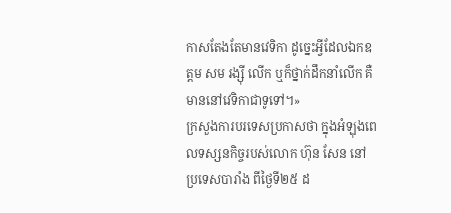កាសតែងតែមានវេទិកា ដូច្នេះអ្វីដែលឯកឧត្ដម សម រង្ស៊ី លើក ឬក៏ថ្នាក់ដឹកនាំលើក គឺមាននៅវេទិកាជាទូទៅ។»
ក្រសួងការបរទេសប្រកាសថា ក្នុងអំឡុងពេលទស្សនកិច្ចរបស់លោក ហ៊ុន សែន នៅប្រទេសបារាំង ពីថ្ងៃទី២៥ ដ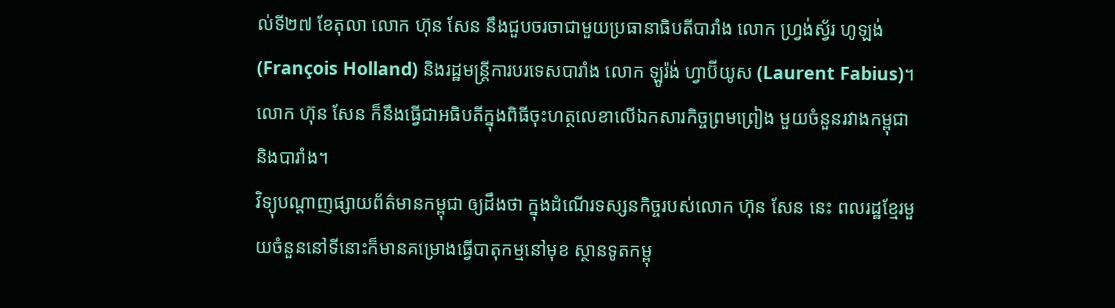ល់ទី២៧ ខែតុលា លោក ហ៊ុន សែន នឹងជួបចរចាជាមួយប្រធានាធិបតីបារាំង លោក ហ្វ្រង់ស្វ័រ ហូឡង់ (François Holland) និងរដ្ឋមន្ត្រីការបរទេសបារាំង លោក ឡូរ៉ង់ ហ្វាប៊ីយូស (Laurent Fabius)។ លោក ហ៊ុន សែន ក៏នឹងធ្វើជាអធិបតីក្នុងពិធីចុះហត្ថលេខាលើឯកសារកិច្ចព្រមព្រៀង មួយចំនួនរវាងកម្ពុជា និងបារាំង។
វិទ្យុបណ្ដាញផ្សាយព័ត៌មានកម្ពុជា ឲ្យដឹងថា ក្នុងដំណើរទស្សនកិច្ចរបស់លោក ហ៊ុន សែន នេះ ពលរដ្ឋខ្មែរមួយចំនួននៅទីនោះក៏មានគម្រោងធ្វើបាតុកម្មនៅមុខ ស្ថានទូតកម្ពុ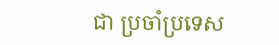ជា ប្រចាំប្រទេស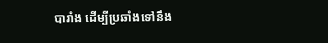បារាំង ដើម្បីប្រឆាំងទៅនឹង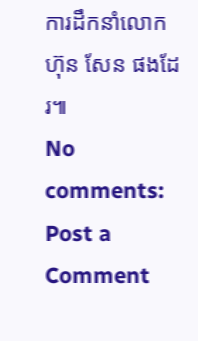ការដឹកនាំលោក ហ៊ុន សែន ផងដែរ៕
No comments:
Post a Comment